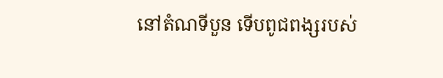នៅតំណទីបួន ទើបពូជពង្សរបស់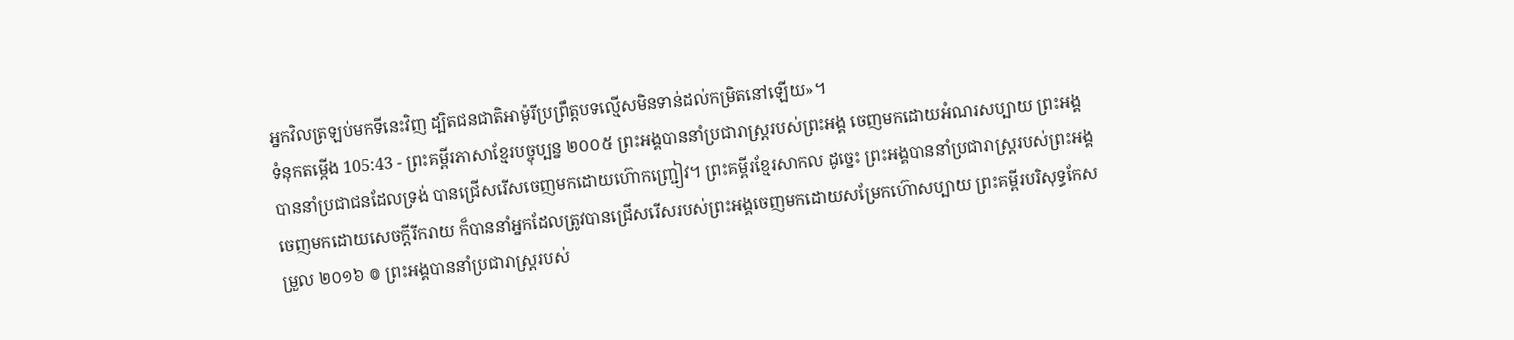អ្នកវិលត្រឡប់មកទីនេះវិញ ដ្បិតជនជាតិអាម៉ូរីប្រព្រឹត្តបទល្មើសមិនទាន់ដល់កម្រិតនៅឡើយ»។
ទំនុកតម្កើង 105:43 - ព្រះគម្ពីរភាសាខ្មែរបច្ចុប្បន្ន ២០០៥ ព្រះអង្គបាននាំប្រជារាស្ត្ររបស់ព្រះអង្គ ចេញមកដោយអំណរសប្បាយ ព្រះអង្គបាននាំប្រជាជនដែលទ្រង់ បានជ្រើសរើសចេញមកដោយហ៊ោកញ្ជ្រៀវ។ ព្រះគម្ពីរខ្មែរសាកល ដូច្នេះ ព្រះអង្គបាននាំប្រជារាស្ត្ររបស់ព្រះអង្គចេញមកដោយសេចក្ដីរីករាយ ក៏បាននាំអ្នកដែលត្រូវបានជ្រើសរើសរបស់ព្រះអង្គចេញមកដោយសម្រែកហ៊ោសប្បាយ ព្រះគម្ពីរបរិសុទ្ធកែសម្រួល ២០១៦ ៙ ព្រះអង្គបាននាំប្រជារាស្ត្ររបស់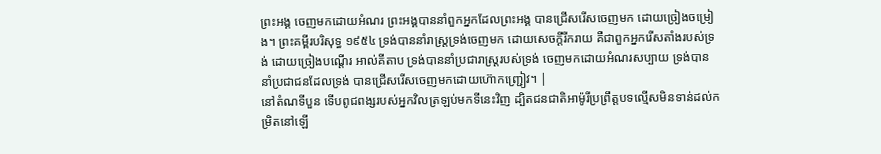ព្រះអង្គ ចេញមកដោយអំណរ ព្រះអង្គបាននាំពួកអ្នកដែលព្រះអង្គ បានជ្រើសរើសចេញមក ដោយច្រៀងចម្រៀង។ ព្រះគម្ពីរបរិសុទ្ធ ១៩៥៤ ទ្រង់បាននាំរាស្ត្រទ្រង់ចេញមក ដោយសេចក្ដីរីករាយ គឺជាពួកអ្នករើសតាំងរបស់ទ្រង់ ដោយច្រៀងបណ្តើរ អាល់គីតាប ទ្រង់បាននាំប្រជារាស្ត្ររបស់ទ្រង់ ចេញមកដោយអំណរសប្បាយ ទ្រង់បាននាំប្រជាជនដែលទ្រង់ បានជ្រើសរើសចេញមកដោយហ៊ោកញ្ជ្រៀវ។ |
នៅតំណទីបួន ទើបពូជពង្សរបស់អ្នកវិលត្រឡប់មកទីនេះវិញ ដ្បិតជនជាតិអាម៉ូរីប្រព្រឹត្តបទល្មើសមិនទាន់ដល់កម្រិតនៅឡើ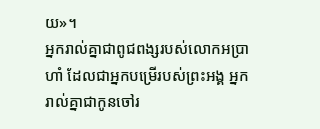យ»។
អ្នករាល់គ្នាជាពូជពង្សរបស់លោកអប្រាហាំ ដែលជាអ្នកបម្រើរបស់ព្រះអង្គ អ្នករាល់គ្នាជាកូនចៅរ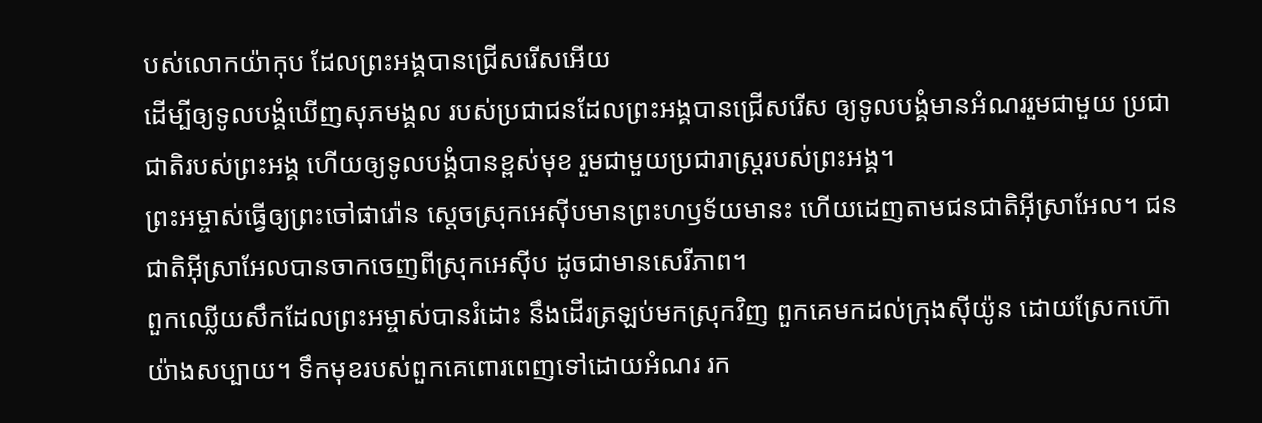បស់លោកយ៉ាកុប ដែលព្រះអង្គបានជ្រើសរើសអើយ
ដើម្បីឲ្យទូលបង្គំឃើញសុភមង្គល របស់ប្រជាជនដែលព្រះអង្គបានជ្រើសរើស ឲ្យទូលបង្គំមានអំណររួមជាមួយ ប្រជាជាតិរបស់ព្រះអង្គ ហើយឲ្យទូលបង្គំបានខ្ពស់មុខ រួមជាមួយប្រជារាស្ដ្ររបស់ព្រះអង្គ។
ព្រះអម្ចាស់ធ្វើឲ្យព្រះចៅផារ៉ោន ស្ដេចស្រុកអេស៊ីបមានព្រះហឫទ័យមានះ ហើយដេញតាមជនជាតិអ៊ីស្រាអែល។ ជនជាតិអ៊ីស្រាអែលបានចាកចេញពីស្រុកអេស៊ីប ដូចជាមានសេរីភាព។
ពួកឈ្លើយសឹកដែលព្រះអម្ចាស់បានរំដោះ នឹងដើរត្រឡប់មកស្រុកវិញ ពួកគេមកដល់ក្រុងស៊ីយ៉ូន ដោយស្រែកហ៊ោយ៉ាងសប្បាយ។ ទឹកមុខរបស់ពួកគេពោរពេញទៅដោយអំណរ រក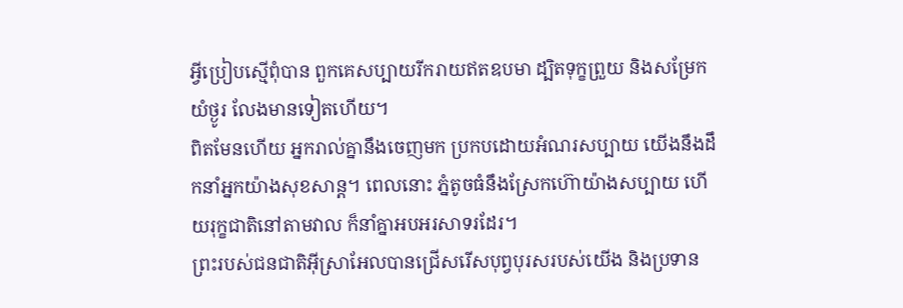អ្វីប្រៀបស្មើពុំបាន ពួកគេសប្បាយរីករាយឥតឧបមា ដ្បិតទុក្ខព្រួយ និងសម្រែកយំថ្ងូរ លែងមានទៀតហើយ។
ពិតមែនហើយ អ្នករាល់គ្នានឹងចេញមក ប្រកបដោយអំណរសប្បាយ យើងនឹងដឹកនាំអ្នកយ៉ាងសុខសាន្ត។ ពេលនោះ ភ្នំតូចធំនឹងស្រែកហ៊ោយ៉ាងសប្បាយ ហើយរុក្ខជាតិនៅតាមវាល ក៏នាំគ្នាអបអរសាទរដែរ។
ព្រះរបស់ជនជាតិអ៊ីស្រាអែលបានជ្រើសរើសបុព្វបុរសរបស់យើង និងប្រទាន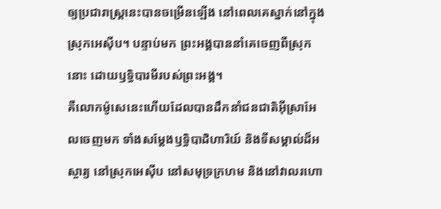ឲ្យប្រជារាស្ដ្រនេះបានចម្រើនឡើង នៅពេលគេស្នាក់នៅក្នុងស្រុកអេស៊ីប។ បន្ទាប់មក ព្រះអង្គបាននាំគេចេញពីស្រុកនោះ ដោយឫទ្ធិបារមីរបស់ព្រះអង្គ។
គឺលោកម៉ូសេនេះហើយដែលបានដឹកនាំជនជាតិអ៊ីស្រាអែលចេញមក ទាំងសម្តែងឫទ្ធិបាដិហារិយ៍ និងទីសម្គាល់ដ៏អស្ចារ្យ នៅស្រុកអេស៊ីប នៅសមុទ្រក្រហម និងនៅវាលរហោ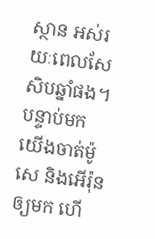ស្ថាន អស់រយៈពេលសែសិបឆ្នាំផង។
បន្ទាប់មក យើងចាត់ម៉ូសេ និងអើរ៉ុនឲ្យមក ហើ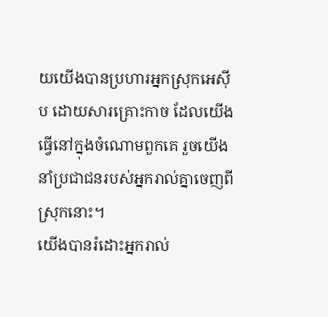យយើងបានប្រហារអ្នកស្រុកអេស៊ីប ដោយសារគ្រោះកាច ដែលយើងធ្វើនៅក្នុងចំណោមពួកគេ រួចយើងនាំប្រជាជនរបស់អ្នករាល់គ្នាចេញពីស្រុកនោះ។
យើងបានរំដោះអ្នករាល់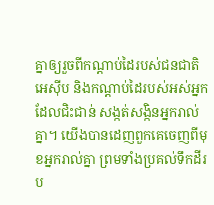គ្នាឲ្យរួចពីកណ្ដាប់ដៃរបស់ជនជាតិអេស៊ីប និងកណ្ដាប់ដៃរបស់អស់អ្នកដែលជិះជាន់ សង្កត់សង្កិនអ្នករាល់គ្នា។ យើងបានដេញពួកគេចេញពីមុខអ្នករាល់គ្នា ព្រមទាំងប្រគល់ទឹកដីរប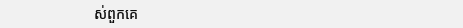ស់ពួកគេ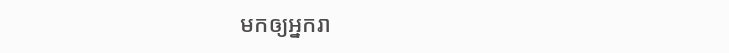មកឲ្យអ្នករា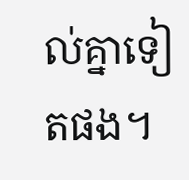ល់គ្នាទៀតផង។